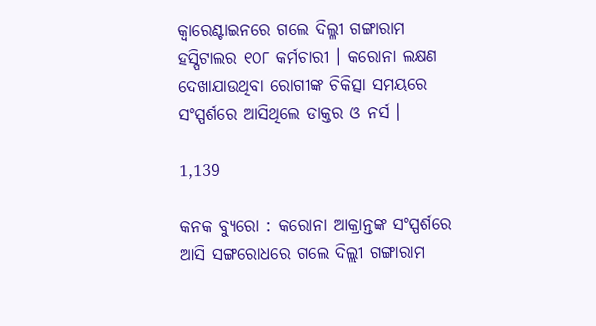କ୍ୱାରେଣ୍ଟାଇନରେ ଗଲେ ଦିଲ୍ଳୀ ଗଙ୍ଗାରାମ ହସ୍ପିଟାଲର ୧୦୮ କର୍ମଚାରୀ । କରୋନା ଲକ୍ଷଣ ଦେଖାଯାଉଥିବା ରୋଗୀଙ୍କ ଚିକିତ୍ସା ସମୟରେ ସଂସ୍ପର୍ଶରେ ଆସିଥିଲେ ଡାକ୍ତର ଓ ନର୍ସ ।

1,139

କନକ ବ୍ୟୁରୋ : କରୋନା ଆକ୍ରାନ୍ତଙ୍କ ସଂସ୍ପର୍ଶରେ ଆସି ସଙ୍ଗରୋଧରେ ଗଲେ ଦିଲ୍ଲୀ ଗଙ୍ଗାରାମ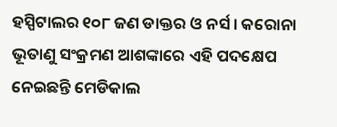ହସ୍ପିଟାଲର ୧୦୮ ଜଣ ଡାକ୍ତର ଓ ନର୍ସ । କରୋନା ଭୂତାଣୁ ସଂକ୍ରମଣ ଆଶଙ୍କାରେ ଏହି ପଦକ୍ଷେପ ନେଇଛନ୍ତି ମେଡିକାଲ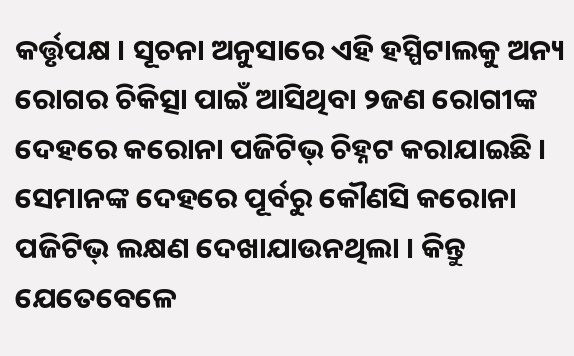କର୍ତ୍ତୃପକ୍ଷ । ସୂଚନା ଅନୁସାରେ ଏହି ହସ୍ପିଟାଲକୁ ଅନ୍ୟ ରୋଗର ଚିକିତ୍ସା ପାଇଁ ଆସିଥିବା ୨ଜଣ ରୋଗୀଙ୍କ ଦେହରେ କରୋନା ପଜିଟିଭ୍ ଚିହ୍ନଟ କରାଯାଇଛି । ସେମାନଙ୍କ ଦେହରେ ପୂର୍ବରୁ କୌଣସି କରୋନା ପଜିଟିଭ୍ ଲକ୍ଷଣ ଦେଖାଯାଉନଥିଲା । କିନ୍ତୁ ଯେତେବେଳେ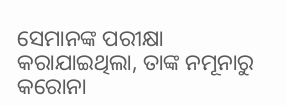ସେମାନଙ୍କ ପରୀକ୍ଷା କରାଯାଇଥିଲା, ତାଙ୍କ ନମୂନାରୁ କରୋନା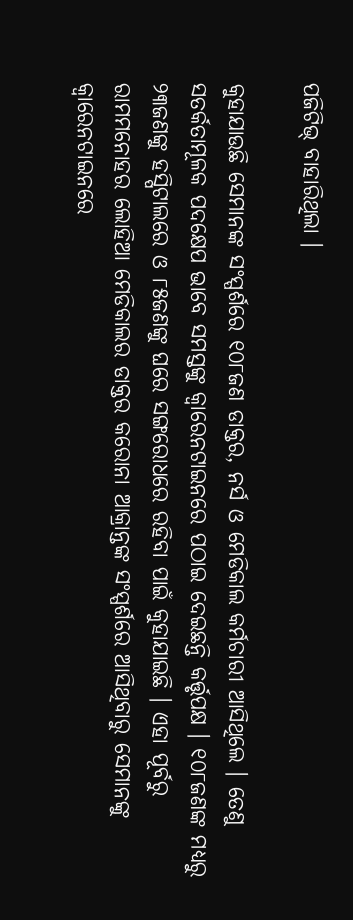ପଜିଟିଭ୍ ବାହାରିଥିଲା ।

କୁହାଯାଉଛି ସେମାନଙ୍କ ସଂସ୍ପର୍ଶରେ ୧୦୮ଜଣ ଡାକ୍ତର, ନର୍ସ ଓ ମେଡିକାଲ କର୍ମଚାରୀ ଆସିଥିଲେ । ତେଣୁ ସତର୍କତାମୂଳକ ପଦକ୍ଷେପ ଭାବେ ସମସ୍ତଙ୍କୁ କ୍ୱାରେନଟାଇନରେ ପଠାଇ ଦେଇଛନ୍ତି କର୍ତ୍ତୃପକ୍ଷ । ୧୦୮ଜଣଙ୍କ ମଧ୍ୟରୁ ୨୩ଜଣଙ୍କୁ ହସ୍ପିଟାଲରେ ଓ ୮୫ଜଣଙ୍କୁ ଘରେ ସଙ୍ଗରୋଧରେ ରହିବା ପାଇଁ କୁହାଯାଇଛି । ଏହା ପୂର୍ବରୁ ରାମମନୋହର ଲୋହିଆ ମେଡିକାଲର ଡାକ୍ତର କରୋନା ଆକ୍ରାନ୍ତଙ୍କ ସଂସ୍ପର୍ଶରେ ଆସିଥିବାରୁ ସେମାନଙ୍କୁ କ୍ୱାରେନଟାଇନରେ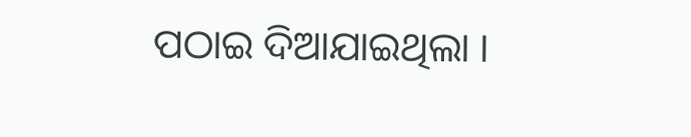ପଠାଇ ଦିଆଯାଇଥିଲା ।